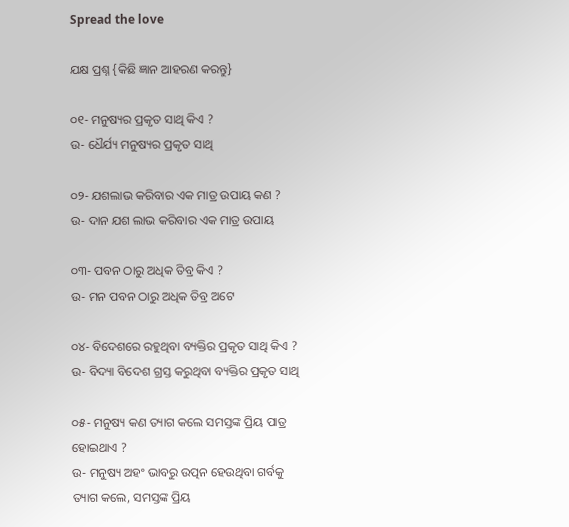Spread the love

ଯକ୍ଷ ପ୍ରଶ୍ନ {କିଛି ଜ୍ଞାନ ଆହରଣ କରନ୍ତୁ}

୦୧- ମନୁଷ୍ୟର ପ୍ରକୃତ ସାଥି କିଏ ?
ଉ- ଧୈର୍ଯ୍ୟ ମନୁଷ୍ୟର ପ୍ରକୃତ ସାଥି

୦୨- ଯଶଲାଭ କରିବାର ଏକ ମାତ୍ର ଉପାୟ କଣ ?
ଉ- ଦାନ ଯଶ ଲାଭ କରିବାର ଏକ ମାତ୍ର ଉପାୟ

୦୩- ପବନ ଠାରୁ ଅଧିକ ତିବ୍ର କିଏ ?
ଉ- ମନ ପବନ ଠାରୁ ଅଧିକ ତିବ୍ର ଅଟେ

୦୪- ବିଦେଶରେ ରହୁଥିବା ବ୍ୟକ୍ତିର ପ୍ରକୃତ ସାଥି କିଏ ?
ଉ- ବିଦ୍ୟା ବିଦେଶ ଗ୍ରସ୍ତ କରୁଥିବା ବ୍ୟକ୍ତିର ପ୍ରକୃତ ସାଥି

୦୫- ମନୁଷ୍ୟ କଣ ତ୍ୟାଗ କଲେ ସମସ୍ତଙ୍କ ପ୍ରିୟ ପାତ୍ର ହୋଇଥାଏ ?
ଉ- ମନୁଷ୍ୟ ଅହଂ ଭାବରୁ ଉତ୍ପନ ହେଉଥିବା ଗର୍ବକୁ ତ୍ୟାଗ କଲେ, ସମସ୍ତଙ୍କ ପ୍ରିୟ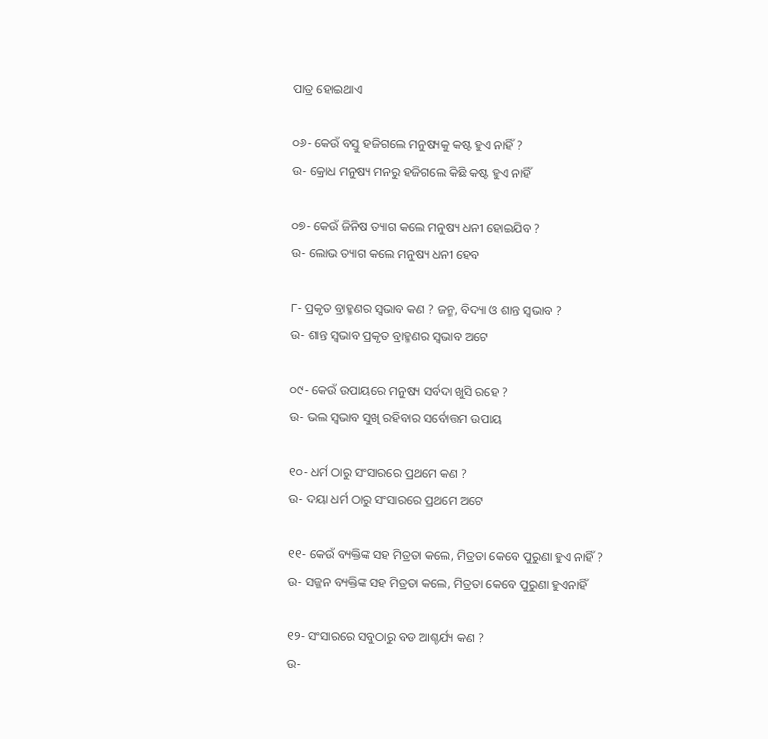ପାତ୍ର ହୋଇଥାଏ

୦୬- କେଉଁ ବସ୍ତୁ ହଜିଗଲେ ମନୁଷ୍ୟକୁ କଷ୍ଟ ହୁଏ ନାହିଁ ?
ଉ- କ୍ରୋଧ ମନୁଷ୍ୟ ମନରୁ ହଜିଗଲେ କିଛି କଷ୍ଟ ହୁଏ ନାହିଁ

୦୭- କେଉଁ ଜିନିଷ ତ୍ୟାଗ କଲେ ମନୁଷ୍ୟ ଧନୀ ହୋଇଯିବ ?
ଉ- ଲୋଭ ତ୍ୟାଗ କଲେ ମନୁଷ୍ୟ ଧନୀ ହେବ

୮- ପ୍ରକୃତ ବ୍ରାହ୍ମଣର ସ୍ବଭାବ କଣ ? ଜନ୍ମ, ବିଦ୍ୟା ଓ ଶାନ୍ତ ସ୍ବଭାବ ?
ଉ- ଶାନ୍ତ ସ୍ବଭାବ ପ୍ରକୃତ ବ୍ରାହ୍ମଣର ସ୍ବଭାବ ଅଟେ

୦୯- କେଉଁ ଉପାୟରେ ମନୁଷ୍ୟ ସର୍ବଦା ଖୁସି ରହେ ?
ଉ- ଭଲ ସ୍ବଭାବ ସୁଖି ରହିବାର ସର୍ବୋତ୍ତମ ଉପାୟ

୧୦- ଧର୍ମ ଠାରୁ ସଂସାରରେ ପ୍ରଥମେ କଣ ?
ଉ- ଦୟା ଧର୍ମ ଠାରୁ ସଂସାରରେ ପ୍ରଥମେ ଅଟେ

୧୧- କେଉଁ ବ୍ୟକ୍ତିଙ୍କ ସହ ମିତ୍ରତା କଲେ, ମିତ୍ରତା କେବେ ପୁରୁଣା ହୁଏ ନାହିଁ ?
ଉ- ସଜ୍ଜନ ବ୍ୟକ୍ତିଙ୍କ ସହ ମିତ୍ରତା କଲେ, ମିତ୍ରତା କେବେ ପୁରୁଣା ହୁଏନାହିଁ

୧୨- ସଂସାରରେ ସବୁଠାରୁ ବଡ ଆଶ୍ଚର୍ଯ୍ୟ କଣ ?
ଉ-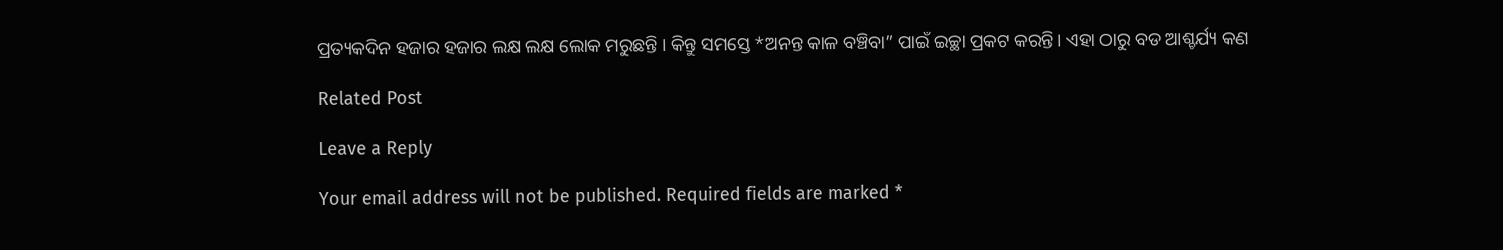ପ୍ରତ୍ୟକଦିନ ହଜାର ହଜାର ଲକ୍ଷ ଲକ୍ଷ ଲୋକ ମରୁଛନ୍ତି । କିନ୍ତୁ ସମସ୍ତେ *ଅନନ୍ତ କାଳ ବଞ୍ଚିବା” ପାଇଁ ଇଚ୍ଛା ପ୍ରକଟ କରନ୍ତି। ଏହା ଠାରୁ ବଡ ଆଶ୍ଚର୍ଯ୍ୟ କଣ

Related Post

Leave a Reply

Your email address will not be published. Required fields are marked *